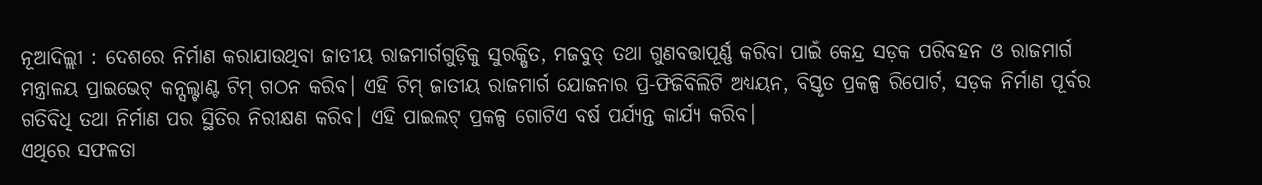ନୂଆଦିଲ୍ଲୀ : ଦେଶରେ ନିର୍ମାଣ କରାଯାଉଥିବା ଜାତୀୟ ରାଜମାର୍ଗଗୁଡ଼ିକୁ ସୁରକ୍ଷିତ, ମଜବୁତ୍ ତଥା ଗୁଣବତ୍ତାପୂର୍ଣ୍ଣ କରିବା ପାଇଁ କେନ୍ଦ୍ର ସଡ଼କ ପରିବହନ ଓ ରାଜମାର୍ଗ ମନ୍ତ୍ରାଳୟ ପ୍ରାଇଭେଟ୍ କନ୍ସଲ୍ଟାଣ୍ଟ ଟିମ୍ ଗଠନ କରିବ। ଏହି ଟିମ୍ ଜାତୀୟ ରାଜମାର୍ଗ ଯୋଜନାର ପ୍ରି-ଫିଜିବିଲିଟି ଅଧ୍ୟୟନ, ବିସ୍ତୃତ ପ୍ରକଳ୍ପ ରିପୋର୍ଟ, ସଡ଼କ ନିର୍ମାଣ ପୂର୍ବର ଗତିବିଧି ତଥା ନିର୍ମାଣ ପର ସ୍ଥିତିର ନିରୀକ୍ଷଣ କରିବ। ଏହି ପାଇଲଟ୍ ପ୍ରକଳ୍ପ ଗୋଟିଏ ବର୍ଷ ପର୍ଯ୍ୟନ୍ତ କାର୍ଯ୍ୟ କରିବ।
ଏଥିରେ ସଫଳତା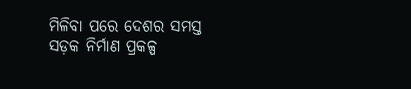ମିଳିବା ପରେ ଦେଶର ସମସ୍ତ ସଡ଼କ ନିର୍ମାଣ ପ୍ରକଳ୍ପ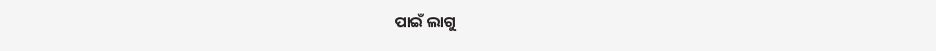ପାଇଁ ଲାଗୁ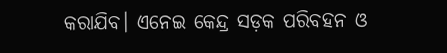କରାଯିବ। ଏନେଇ କେନ୍ଦ୍ର ସଡ଼କ ପରିବହନ ଓ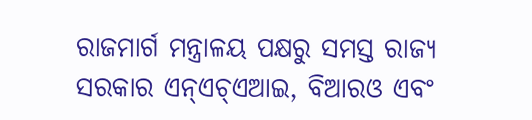ରାଜମାର୍ଗ ମନ୍ତ୍ରାଳୟ ପକ୍ଷରୁ ସମସ୍ତ ରାଜ୍ୟ ସରକାର ଏନ୍ଏଚ୍ଏଆଇ, ବିଆରଓ ଏବଂ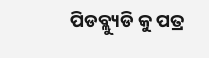ପିଡବ୍ଲ୍ୟୁଡି କୁ ପତ୍ର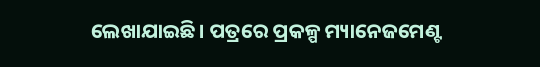ଲେଖାଯାଇଛି। ପତ୍ରରେ ପ୍ରକଳ୍ପ ମ୍ୟାନେଜମେଣ୍ଟ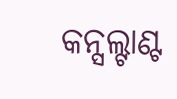କନ୍ସଲ୍ଟାଣ୍ଟ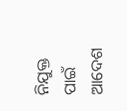ନିଯୁକ୍ତ ପାଇଁ ଆଦେଶ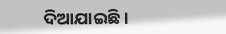ଦିଆଯାଇଛି।